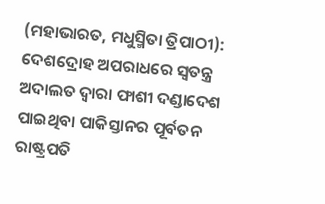(ମହାଭାରତ, ମଧୁସ୍ମିତା ତ୍ରିପାଠୀ): ଦେଶଦ୍ରୋହ ଅପରାଧରେ ସ୍ୱତନ୍ତ୍ର ଅଦାଲତ ଦ୍ୱାରା ଫାଶୀ ଦଣ୍ଡାଦେଶ ପାଇଥିବା ପାକିସ୍ତାନର ପୂର୍ବତନ ରାଷ୍ଟ୍ରପତି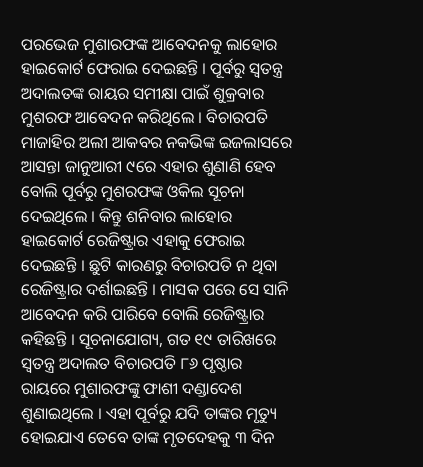ପରଭେଜ ମୁଶାରଫଙ୍କ ଆବେଦନକୁ ଲାହୋର ହାଇକୋର୍ଟ ଫେରାଇ ଦେଇଛନ୍ତି । ପୂର୍ବରୁ ସ୍ୱତନ୍ତ୍ର ଅଦାଲତଙ୍କ ରାୟର ସମୀକ୍ଷା ପାଇଁ ଶୁକ୍ରବାର ମୁଶରଫ ଆବେଦନ କରିଥିଲେ । ବିଚାରପତି ମାଜାହିର ଅଲୀ ଆକବର ନକଭିଙ୍କ ଇଜଲାସରେ ଆସନ୍ତା ଜାନୁଆରୀ ୯ରେ ଏହାର ଶୁଣାଣି ହେବ ବୋଲି ପୂର୍ବରୁ ମୁଶରଫଙ୍କ ଓକିଲ ସୂଚନା ଦେଇଥିଲେ । କିନ୍ତୁ ଶନିବାର ଲାହୋର ହାଇକୋର୍ଟ ରେଜିଷ୍ଟ୍ରାର ଏହାକୁ ଫେରାଇ ଦେଇଛନ୍ତି । ଛୁଟି କାରଣରୁ ବିଚାରପତି ନ ଥିବା ରେଜିଷ୍ଟ୍ରାର ଦର୍ଶାଇଛନ୍ତି । ମାସକ ପରେ ସେ ସାନି ଆବେଦନ କରି ପାରିବେ ବୋଲି ରେଜିଷ୍ଟ୍ରାର କହିଛନ୍ତି । ସୂଚନାଯୋଗ୍ୟ, ଗତ ୧୯ ତାରିଖରେ ସ୍ୱତନ୍ତ୍ର ଅଦାଲତ ବିଚାରପତି ୮୬ ପୃଷ୍ଠାର ରାୟରେ ମୁଶାରଫଙ୍କୁ ଫାଶୀ ଦଣ୍ଡାଦେଶ ଶୁଣାଇଥିଲେ । ଏହା ପୂର୍ବରୁ ଯଦି ତାଙ୍କର ମୃତ୍ୟୁ ହୋଇଯାଏ ତେବେ ତାଙ୍କ ମୃତଦେହକୁ ୩ ଦିନ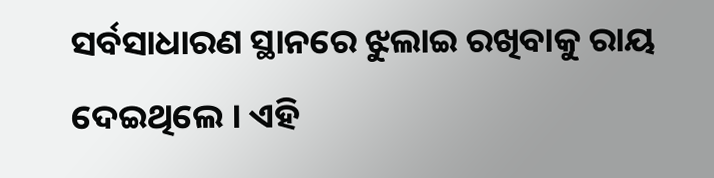ସର୍ବସାଧାରଣ ସ୍ଥାନରେ ଝୁଲାଇ ରଖିବାକୁ ରାୟ ଦେଇଥିଲେ । ଏହି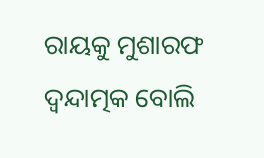ରାୟକୁ ମୁଶାରଫ ଦ୍ୱନ୍ଦାତ୍ମକ ବୋଲି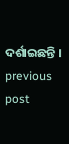ଦର୍ଶାଇଛନ୍ତି ।
previous post